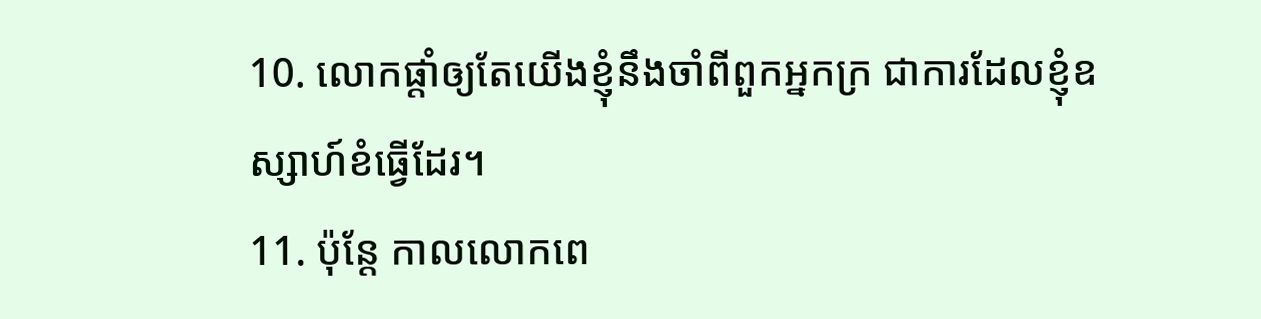10. លោកផ្តាំឲ្យតែយើងខ្ញុំនឹងចាំពីពួកអ្នកក្រ ជាការដែលខ្ញុំឧស្សាហ៍ខំធ្វើដែរ។
11. ប៉ុន្តែ កាលលោកពេ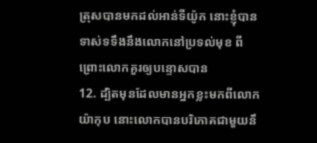ត្រុសបានមកដល់អាន់ទីយ៉ូក នោះខ្ញុំបានទាស់ទទឹងនឹងលោកនៅប្រទល់មុខ ពីព្រោះលោកគួរឲ្យបន្ទោសបាន
12. ដ្បិតមុនដែលមានអ្នកខ្លះមកពីលោកយ៉ាកុប នោះលោកបានបរិភោគជាមួយនឹ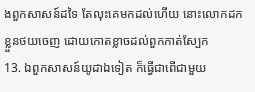ងពួកសាសន៍ដទៃ តែលុះគេមកដល់ហើយ នោះលោកដកខ្លួនថយចេញ ដោយកោតខ្លាចដល់ពួកកាត់ស្បែក
13. ឯពួកសាសន៍យូដាឯទៀត ក៏ធ្វើជាពើជាមួយ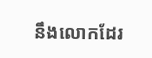នឹងលោកដែរ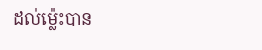ដល់ម៉្លេះបាន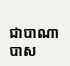ជាបាណាបាស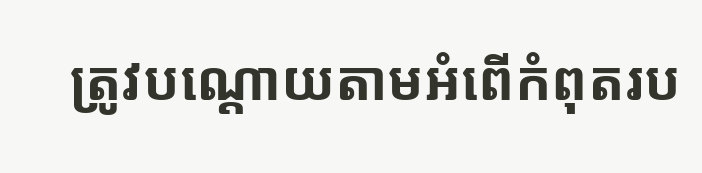ត្រូវបណ្តោយតាមអំពើកំពុតរប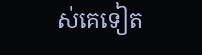ស់គេទៀត